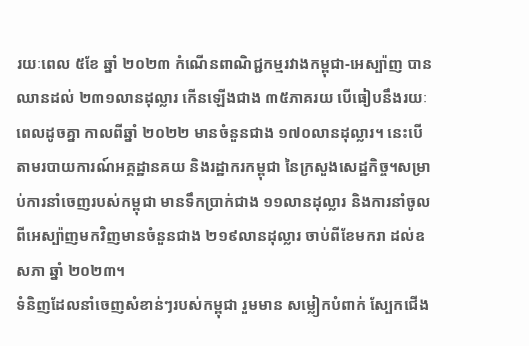រយៈពេល ៥ខែ ឆ្នាំ ២០២៣ កំណើនពាណិជ្ជកម្មរវាងកម្ពុជា-អេស្ប៉ាញ បានឈានដល់ ២៣១លានដុល្លារ កើនឡើងជាង ៣៥ភាគរយ បើធៀបនឹងរយៈពេលដូចគ្នា កាលពីឆ្នាំ ២០២២ មានចំនួនជាង ១៧០លានដុល្លារ។ នេះបើតាមរបាយការណ៍អគ្គដ្ឋានគយ និងរដ្ឋាករកម្ពុជា នៃក្រសួងសេដ្ឋកិច្ច។សម្រាប់ការនាំចេញរបស់កម្ពុជា មានទឹកប្រាក់ជាង ១១លានដុល្លារ និងការនាំចូលពីអេស្ប៉ាញមកវិញមានចំនួនជាង ២១៩លានដុល្លារ ចាប់ពីខែមករា ដល់ឧសភា ឆ្នាំ ២០២៣។
ទំនិញដែលនាំចេញសំខាន់ៗរបស់កម្ពុជា រួមមាន សម្លៀកបំពាក់ ស្បែកជើង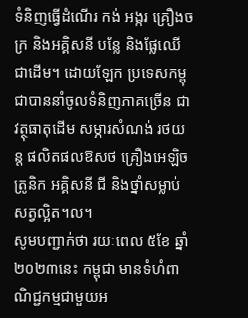ទំនិញធ្វើដំណើរ កង់ អង្ករ គ្រឿងចក្រ និងអគ្គិសនី បន្លែ និងផ្លែឈើ ជាដើម។ ដោយឡែក ប្រទេសកម្ពុជាបាននាំចូលទំនិញភាគច្រើន ជាវត្ថុធាតុដើម សម្ភារសំណង់ រថយន្ត ផលិតផលឱសថ គ្រឿងអេឡិចត្រូនិក អគ្គិសនី ជី និងថ្នាំសម្លាប់សត្វល្អិត។ល។
សូមបញ្ជាក់ថា រយៈពេល ៥ខែ ឆ្នាំ ២០២៣នេះ កម្ពុជា មានទំហំពាណិជ្ជកម្មជាមួយអ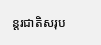ន្តរជាតិសរុប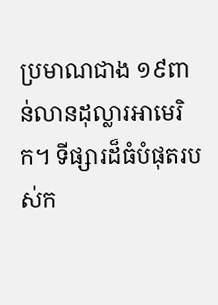ប្រមាណជាង ១៩ពាន់លានដុល្លារអាមេរិក។ ទីផ្សារដ៏ធំបំផុតរបស់ក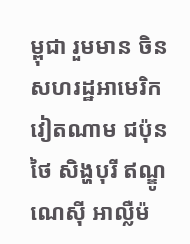ម្ពុជា រួមមាន ចិន សហរដ្ឋអាមេរិក វៀតណាម ជប៉ុន ថៃ សិង្ហបុរី ឥណ្ឌូណេស៊ី អាល្លឺម៉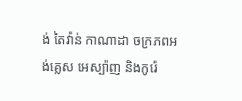ង់ តៃវ៉ាន់ កាណាដា ចក្រភពអង់គ្លេស អេស្ប៉ាញ និងកូរ៉េ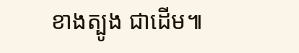ខាងត្បូង ជាដើម៕